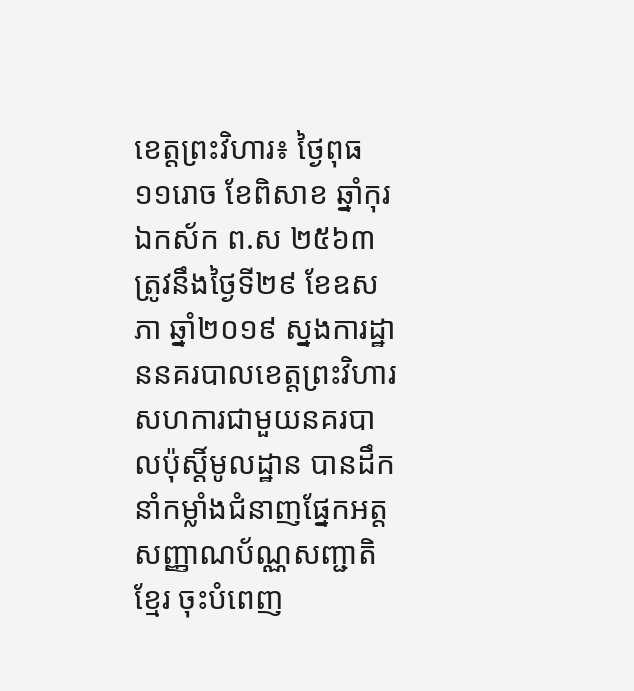ខេត្តព្រះវិហារ៖ ថ្ងៃពុធ ១១រោច ខែពិសាខ ឆ្នាំកុរ ឯកស័ក ព.ស ២៥៦៣ ត្រូវនឹងថ្ងៃទី២៩ ខែឧសភា ឆ្នាំ២០១៩ ស្នងការដ្ឋាននគរបាលខេត្តព្រះវិហារ សហការជាមួយនគរបាលប៉ុស្តិ៍មូលដ្ឋាន បានដឹកនាំកម្លាំងជំនាញផ្នែកអត្តសញ្ញាណប័ណ្ណសញ្ជាតិខ្មែរ ចុះបំពេញ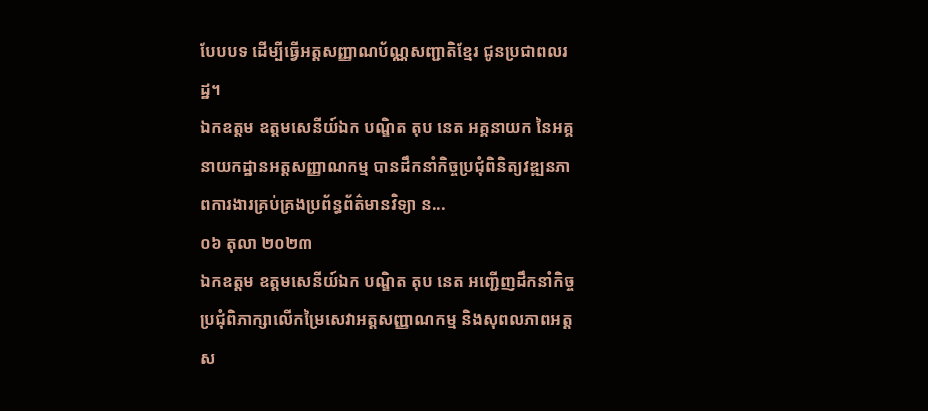បែបបទ ដេីម្បីធ្វេីអត្តសញ្ញាណប័ណ្ណសញ្ជាតិខ្មែរ ជូនប្រជាពលរដ្ឋ។
ឯកឧត្តម ឧត្តមសេនីយ៍ឯក បណ្ឌិត តុប នេត អគ្គនាយក នៃអគ្គនាយកដ្ឋានអត្តសញ្ញាណកម្ម បានដឹកនាំកិច្ចប្រជុំពិនិត្យវឌ្ឍនភាពការងារគ្រប់គ្រងប្រព័ន្ធព័ត៌មានវិទ្យា ន...
០៦ តុលា ២០២៣
ឯកឧត្តម ឧត្តមសេនីយ៍ឯក បណ្ឌិត តុប នេត អញ្ជើញដឹកនាំកិច្ចប្រជុំពិភាក្សាលើកម្រៃសេវាអត្តសញ្ញាណកម្ម និងសុពលភាពអត្តស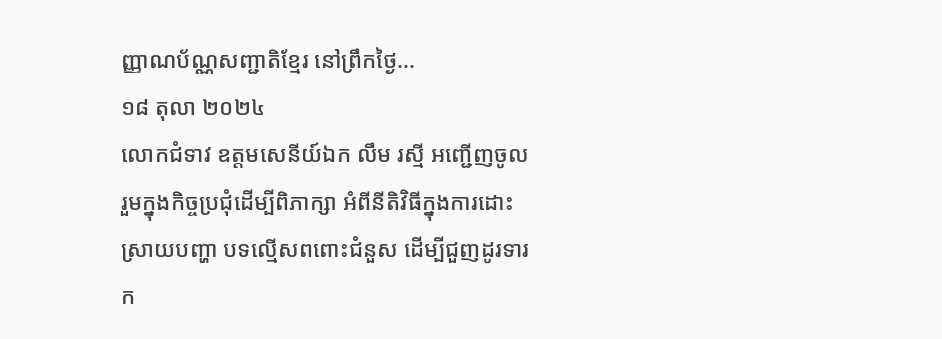ញ្ញាណប័ណ្ណសញ្ជាតិខ្មែរ នៅព្រឹកថ្ងៃ...
១៨ តុលា ២០២៤
លោកជំទាវ ឧត្តមសេនីយ៍ឯក លឹម រស្មី អញ្ជើញចូលរួមក្នុងកិច្ចប្រជុំដើម្បីពិភាក្សា អំពីនីតិវិធីក្នុងការដោះស្រាយបញ្ហា បទល្មើសពពោះជំនួស ដើម្បីជួញដូរទារក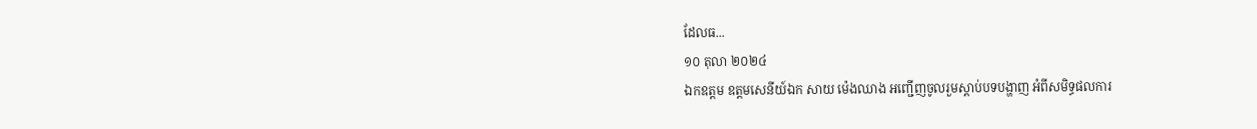ដែលធ...
១០ តុលា ២០២៤
ឯកឧត្តម ឧត្តមសេនីយ៍ឯក សាយ ម៉េងឈាង អញ្ជើញចូលរួមស្ដាប់បទបង្ហាញ អំពីសមិទ្ធផលការ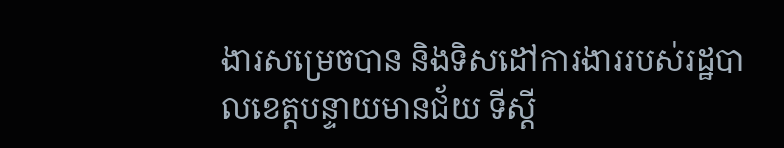ងារសម្រេចបាន និងទិសដៅការងាររបស់រដ្ឋបាលខេត្តបន្ទាយមានជ័យ ទីស្ដី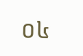០៤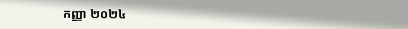កញ្ញា ២០២៤